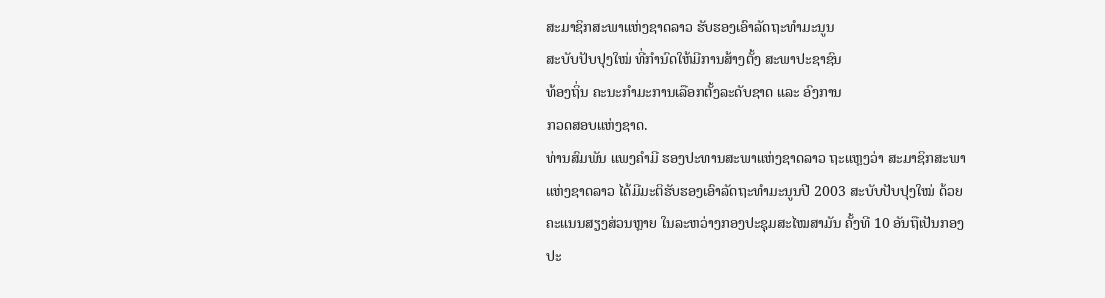ສະມາຊິກສະພາແຫ່ງຊາດລາວ ຮັບຮອງເອົາລັດຖະທຳມະນູນ
ສະບັບປັບປຸງໃໝ່ ທີ່ກຳນົດໃຫ້ມີການສ້າງຕັ້ງ ສະພາປະຊາຊົນ
ທ້ອງຖິ່ນ ຄະນະກຳມະການເລືອກຕັ້ງລະດັບຊາດ ແລະ ອົງການ
ກວດສອບແຫ່ງຊາດ.
ທ່ານສົມພັນ ແພງຄຳມີ ຮອງປະທານສະພາແຫ່ງຊາດລາວ ຖະແຫຼງວ່າ ສະມາຊິກສະພາ
ແຫ່ງຊາດລາວ ໄດ້ມີມະຕິຮັບຮອງເອົາລັດຖະທຳມະນູນປີ 2003 ສະບັບປັບປຸງໃໝ່ ດ້ວຍ
ຄະແນນສຽງສ່ວນຫຼາຍ ໃນລະຫວ່າງກອງປະຊຸມສະໄໝສາມັນ ຄັ້ງທີ 10 ອັນຖືເປັນກອງ
ປະ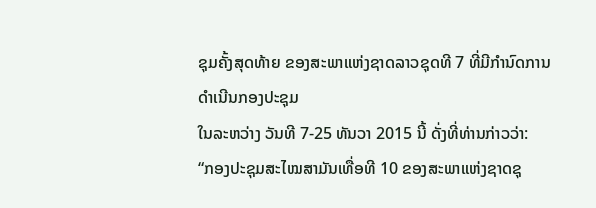ຊຸມຄັ້ງສຸດທ້າຍ ຂອງສະພາແຫ່ງຊາດລາວຊຸດທີ 7 ທີ່ມີກຳນົດການດຳເນີນກອງປະຊຸມ
ໃນລະຫວ່າງ ວັນທີ 7-25 ທັນວາ 2015 ນີ້ ດັ່ງທີ່ທ່ານກ່າວວ່າ:
“ກອງປະຊຸມສະໄໝສາມັນເທື່ອທີ 10 ຂອງສະພາແຫ່ງຊາດຊຸ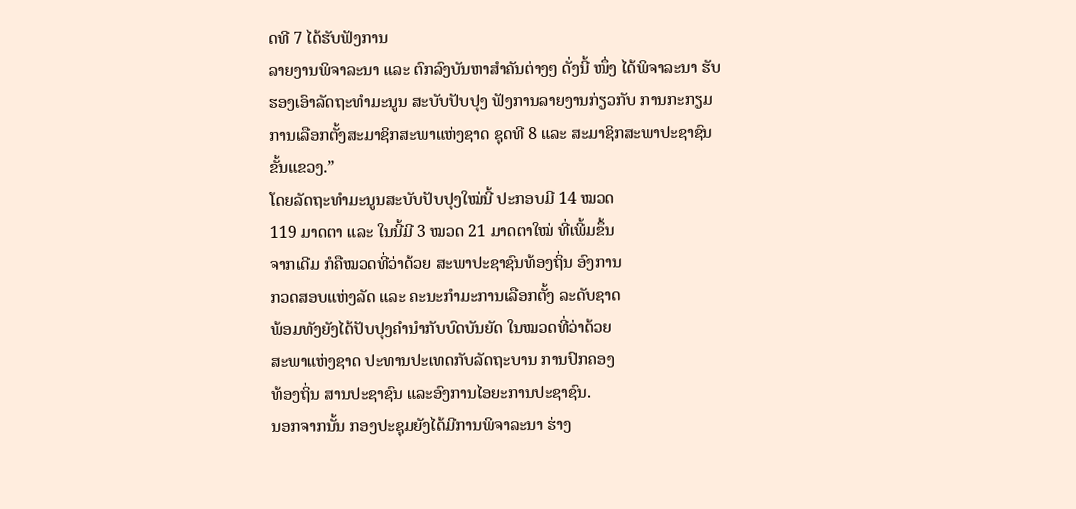ດທີ 7 ໄດ້ຮັບຟັງການ
ລາຍງານພິຈາລະນາ ແລະ ຕົກລົງບັນຫາສຳຄັນຕ່າງໆ ດັ່ງນີ້ ໜຶ່ງ ໄດ້ພິຈາລະນາ ຮັບ
ຮອງເອົາລັດຖະທຳມະນູນ ສະບັບປັບປຸງ ຟັງການລາຍງານກ່ຽວກັບ ການກະກຽມ
ການເລືອກຕັ້ງສະມາຊິກສະພາແຫ່ງຊາດ ຊຸດທີ 8 ແລະ ສະມາຊິກສະພາປະຊາຊົນ
ຂັ້ນແຂວງ.”
ໂດຍລັດຖະທຳມະນູນສະບັບປັບປຸງໃໝ່ນີ້ ປະກອບມີ 14 ໝວດ
119 ມາດຕາ ແລະ ໃນນີ້ມີ 3 ໝວດ 21 ມາດຕາໃໝ່ ທີ່ເພີ້ມຂຶ້ນ
ຈາກເດີມ ກໍຄືໝວດທີ່ວ່າດ້ວຍ ສະພາປະຊາຊົນທ້ອງຖິ່ນ ອົງການ
ກວດສອບແຫ່ງລັດ ແລະ ຄະນະກຳມະການເລືອກຕັ້ງ ລະດັບຊາດ
ພ້ອມທັງຍັງໄດ້ປັບປຸງຄຳນຳກັບບົດບັນຍັດ ໃນໝວດທີ່ວ່າດ້ວຍ
ສະພາແຫ່ງຊາດ ປະທານປະເທດກັບລັດຖະບານ ການປົກຄອງ
ທ້ອງຖິ່ນ ສານປະຊາຊົນ ແລະອົງການໄອຍະການປະຊາຊົນ.
ນອກຈາກນັ້ນ ກອງປະຊຸມຍັງໄດ້ມີການພິຈາລະນາ ຮ່າງ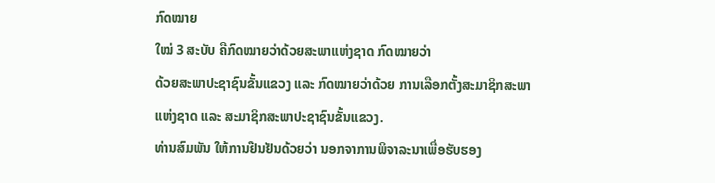ກົດໝາຍ
ໃໝ່ 3 ສະບັບ ຄືກົດໝາຍວ່າດ້ວຍສະພາແຫ່ງຊາດ ກົດໝາຍວ່າ
ດ້ວຍສະພາປະຊາຊົນຂັ້ນແຂວງ ແລະ ກົດໝາຍວ່າດ້ວຍ ການເລືອກຕັ້ງສະມາຊິກສະພາ
ແຫ່ງຊາດ ແລະ ສະມາຊິກສະພາປະຊາຊົນຂັ້ນແຂວງ.
ທ່ານສົມພັນ ໃຫ້ການຢືນຢັນດ້ວຍວ່າ ນອກຈາການພິຈາລະນາເພື່ອຮັບຮອງ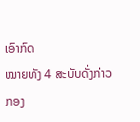ເອົາກົດ
ໝາຍທັງ 4 ສະບັບດັ່ງກ່າວ ກອງ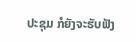ປະຊຸມ ກໍຍັງຈະຮັບຟັງ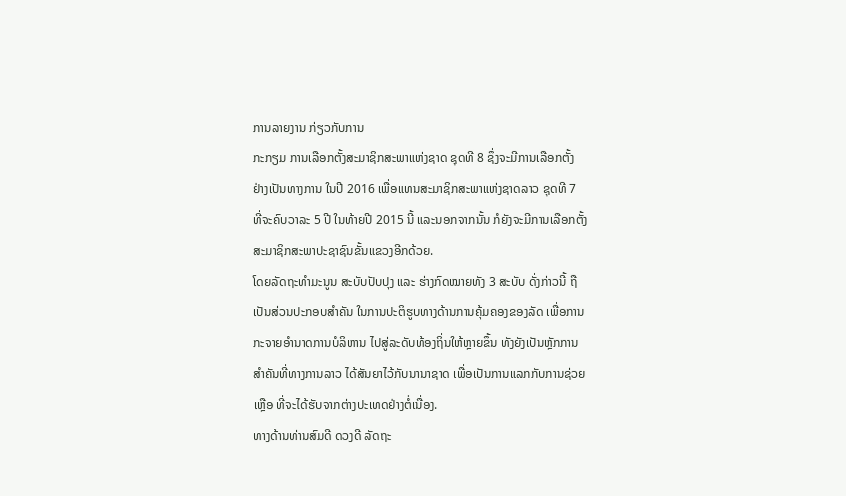ການລາຍງານ ກ່ຽວກັບການ
ກະກຽມ ການເລືອກຕັ້ງສະມາຊິກສະພາແຫ່ງຊາດ ຊຸດທີ 8 ຊຶ່ງຈະມີການເລືອກຕັ້ງ
ຢ່າງເປັນທາງການ ໃນປີ 2016 ເພື່ອແທນສະມາຊິກສະພາແຫ່ງຊາດລາວ ຊຸດທີ 7
ທີ່ຈະຄົບວາລະ 5 ປີ ໃນທ້າຍປີ 2015 ນີ້ ແລະນອກຈາກນັ້ນ ກໍຍັງຈະມີການເລືອກຕັ້ງ
ສະມາຊິກສະພາປະຊາຊົນຂັ້ນແຂວງອີກດ້ວຍ.
ໂດຍລັດຖະທຳມະນູນ ສະບັບປັບປຸງ ແລະ ຮ່າງກົດໝາຍທັງ 3 ສະບັບ ດັ່ງກ່າວນີ້ ຖື
ເປັນສ່ວນປະກອບສຳຄັນ ໃນການປະຕິຮູບທາງດ້ານການຄຸ້ມຄອງຂອງລັດ ເພື່ອການ
ກະຈາຍອຳນາດການບໍລິຫານ ໄປສູ່ລະດັບທ້ອງຖິ່ນໃຫ້ຫຼາຍຂຶ້ນ ທັງຍັງເປັນຫຼັກການ
ສຳຄັນທີ່ທາງການລາວ ໄດ້ສັນຍາໄວ້ກັບນານາຊາດ ເພື່ອເປັນການແລກກັບການຊ່ວຍ
ເຫຼືອ ທີ່ຈະໄດ້ຮັບຈາກຕ່າງປະເທດຢ່າງຕໍ່ເນື່ອງ.
ທາງດ້ານທ່ານສົມດີ ດວງດີ ລັດຖະ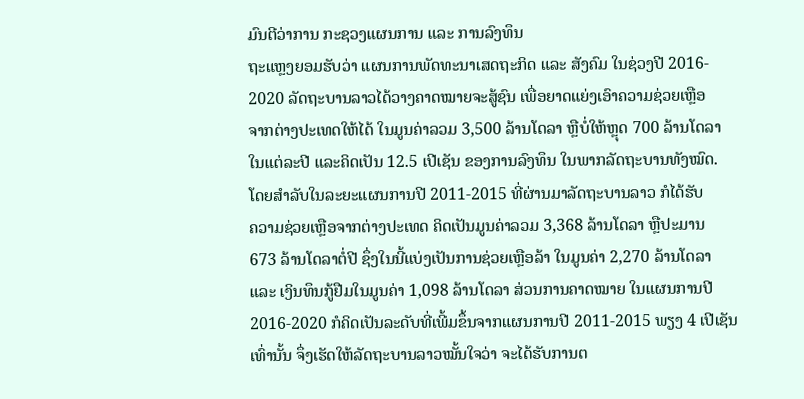ມົນຕີວ່າການ ກະຊວງແຜນການ ແລະ ການລົງທຶນ
ຖະແຫຼງຍອມຮັບວ່າ ແຜນການພັດທະນາເສດຖະກິດ ແລະ ສັງຄົມ ໃນຊ່ວງປີ 2016-
2020 ລັດຖະບານລາວໄດ້ວາງຄາດໝາຍຈະສູ້ຊົນ ເພື່ອຍາດແຍ່ງເອົາຄວາມຊ່ວຍເຫຼືອ
ຈາກຕ່າງປະເທດໃຫ້ໄດ້ ໃນມູນຄ່າລວມ 3,500 ລ້ານໂດລາ ຫຼືບໍ່ໃຫ້ຫຼຸດ 700 ລ້ານໂດລາ
ໃນແຕ່ລະປີ ແລະຄິດເປັນ 12.5 ເປີເຊັນ ຂອງການລົງທຶນ ໃນພາກລັດຖະບານທັງໝົດ.
ໂດຍສຳລັບໃນລະຍະແຜນການປີ 2011-2015 ທີ່ຜ່ານມາລັດຖະບານລາວ ກໍໄດ້ຮັບ
ຄວາມຊ່ວຍເຫຼືອຈາກຕ່າງປະເທດ ຄິດເປັນມູນຄ່າລວມ 3,368 ລ້ານໂດລາ ຫຼືປະມານ
673 ລ້ານໂດລາຕໍ່ປີ ຊຶ່ງໃນນີ້ແບ່ງເປັນການຊ່ວຍເຫຼືອລ້າ ໃນມູນຄ່າ 2,270 ລ້ານໂດລາ
ແລະ ເງິນທຶນກູ້ຢືມໃນມູນຄ່າ 1,098 ລ້ານໂດລາ ສ່ວນການຄາດໝາຍ ໃນແຜນການປີ
2016-2020 ກໍຄິດເປັນລະດັບທີ່ເພີ້ມຂຶ້ນຈາກແຜນການປີ 2011-2015 ພຽງ 4 ເປີເຊັນ
ເທົ່ານັ້ນ ຈຶ່ງເຮັດໃຫ້ລັດຖະບານລາວໝັ້ນໃຈວ່າ ຈະໄດ້ຮັບການຕ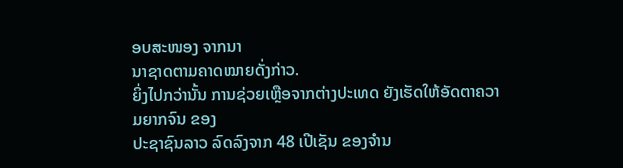ອບສະໜອງ ຈາກນາ
ນາຊາດຕາມຄາດໝາຍດັ່ງກ່າວ.
ຍິ່ງໄປກວ່ານັ້ນ ການຊ່ວຍເຫຼືອຈາກຕ່າງປະເທດ ຍັງເຮັດໃຫ້ອັດຕາຄວາມຍາກຈົນ ຂອງ
ປະຊາຊົນລາວ ລົດລົງຈາກ 48 ເປີເຊັນ ຂອງຈຳນ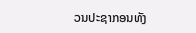ວນປະຊາກອນທັງ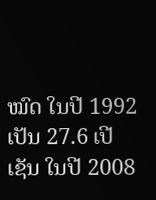ໝົດ ໃນປີ 1992
ເປັນ 27.6 ເປີເຊັນ ໃນປີ 2008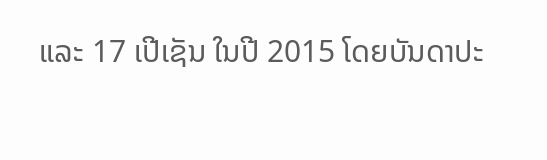ແລະ 17 ເປີເຊັນ ໃນປີ 2015 ໂດຍບັນດາປະ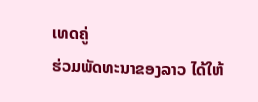ເທດຄູ່
ຮ່ວມພັດທະນາຂອງລາວ ໄດ້ໃຫ້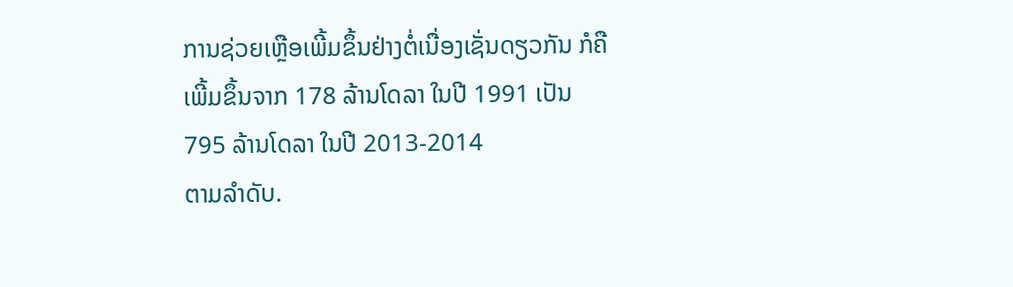ການຊ່ວຍເຫຼືອເພີ້ມຂຶ້ນຢ່າງຕໍ່ເນື່ອງເຊັ່ນດຽວກັນ ກໍຄື
ເພີ້ມຂຶ້ນຈາກ 178 ລ້ານໂດລາ ໃນປີ 1991 ເປັນ 795 ລ້ານໂດລາ ໃນປີ 2013-2014
ຕາມລຳດັບ.